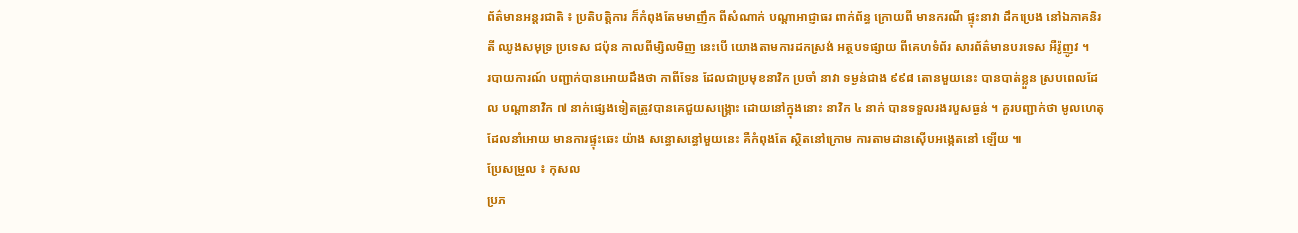ព័ត៌មានអន្តរជាតិ ៖ ប្រតិបត្តិការ ក៏កំពុងតែមមាញឹក ពីសំណាក់ បណ្តាអាជ្ញាធរ ពាក់ព័ន្ធ ក្រោយពី មានករណី ផ្ទុះនាវា ដឹកប្រេង នៅឯភាគនិរតី ឈូងសមុទ្រ ប្រទេស ជប៉ុន កាលពីម្សិលមិញ នេះបើ យោងតាមការដកស្រង់ អត្ថបទផ្សាយ ពីគេហទំព័រ សារព័ត៌មានបរទេស អឺរ៉ូញូវ ។
របាយការណ៍ បញ្ជាក់បានអោយដឹងថា កាពីទែន ដែលជាប្រមុខនាវិក ប្រចាំ នាវា ទម្ងន់ជាង ៩៩៨ តោនមួយនេះ បានបាត់ខ្លួន ស្របពេលដែល បណ្តានាវិក ៧ នាក់ផ្សេងទៀតត្រូវបានគេជួយសង្គ្រោះ ដោយនៅក្នុងនោះ នាវិក ៤ នាក់ បានទទួលរងរបួសធ្ងន់ ។ គួរបញ្ជាក់ថា មូលហេតុដែលនាំអោយ មានការផ្ទុះឆេះ យ៉ាង សន្ធោសន្ធៅមួយនេះ គឺកំពុងតែ ស្ថិតនៅក្រោម ការតាមដានស៊ើបអង្កេតនៅ ឡើយ ៕
ប្រែសម្រួល ៖ កុសល
ប្រភ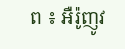ព ៖ អឺរ៉ូញូវ